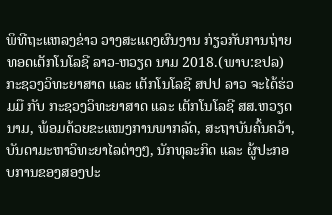ພິທີຖະແຫລງຂ່າວ ວາງສະແດງຜົນງານ ກ່ຽວກັບການຖ່າຍທອດເຕັກໂນໂລຊີ ລາວ-ຫວຽດ ນາມ 2018.(ພາບ:ຂປລ)
ກະຊວງວິທະຍາສາດ ແລະ ເຕັກໂນໂລຊີ ສປປ ລາວ ຈະໄດ້ຮ່ວມມື ກັບ ກະຊວງວິທະຍາສາດ ແລະ ເຕັກໂນໂລຊີ ສສ.ຫວຽດນາມ, ພ້ອມດ້ວຍຂະແໜງການພາກລັດ, ສະຖາບັນຄົ້ນຄວ້າ, ບັນດາມະຫາວິທະຍາໄລຕ່າງໆ, ນັກທຸລະກິດ ແລະ ຜູ້ປະກອບການຂອງສອງປະ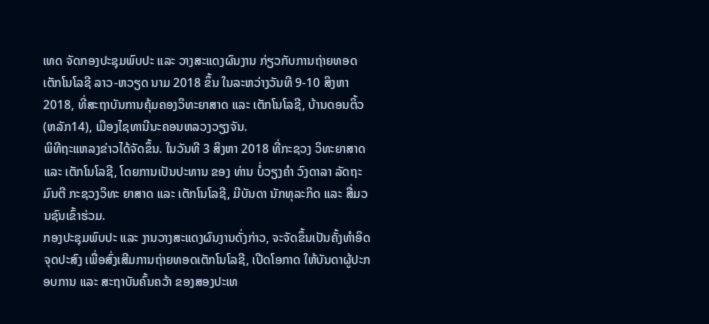ເທດ ຈັດກອງປະຊຸມພົບປະ ແລະ ວາງສະແດງຜົນງານ ກ່ຽວກັບການຖ່າຍທອດເຕັກໂນໂລຊີ ລາວ-ຫວຽດ ນາມ 2018 ຂຶ້ນ ໃນລະຫວ່າງວັນທີ 9-10 ສິງຫາ 2018, ທີ່ສະຖາບັນການຄຸ້ມຄອງວິທະຍາສາດ ແລະ ເຕັກໂນໂລຊີ, ບ້ານດອນຕິ້ວ (ຫລັກ14), ເມືອງໄຊທານີນະຄອນຫລວງວຽງຈັນ.
ພິທີຖະແຫລງຂ່າວໄດ້ຈັດຂຶ້ນ. ໃນວັນທີ 3 ສິງຫາ 2018 ທີ່ກະຊວງ ວິທະຍາສາດ ແລະ ເຕັກໂນໂລຊີ, ໂດຍການເປັນປະທານ ຂອງ ທ່ານ ບໍ່ວຽງຄຳ ວົງດາລາ ລັດຖະມົນຕີ ກະຊວງວິທະ ຍາສາດ ແລະ ເຕັກໂນໂລຊີ, ມີບັນດາ ນັກທຸລະກິດ ແລະ ສື່ມວນຊົນເຂົ້າຮ່ວມ.
ກອງປະຊຸມພົບປະ ແລະ ງານວາງສະແດງຜົນງານດັ່ງກ່າວ, ຈະຈັດຂຶ້ນເປັນຄັ້ງທຳອິດ ຈຸດປະສົງ ເພື່ອສົ່ງເສີມການຖ່າຍທອດເຕັກໂນໂລຊີ, ເປີດໂອກາດ ໃຫ້ບັນດາຜູ້ປະກອບການ ແລະ ສະຖາບັນຄົ້ນຄວ້າ ຂອງສອງປະເທ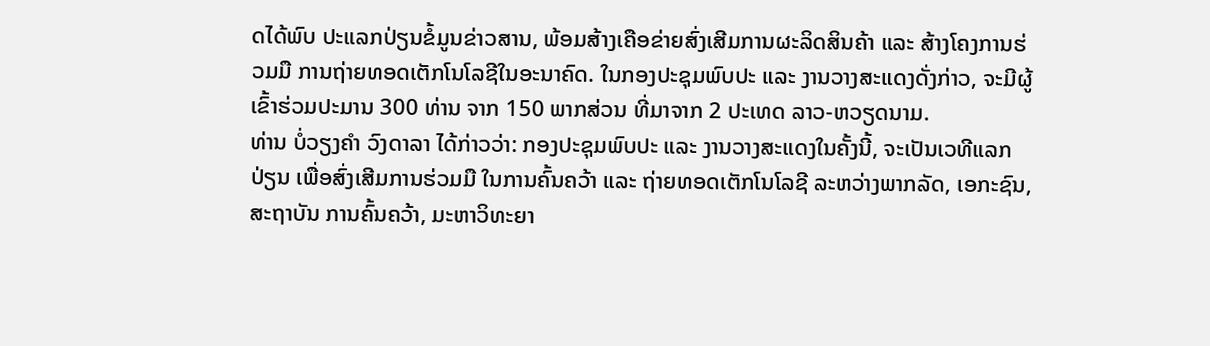ດໄດ້ພົບ ປະແລກປ່ຽນຂໍ້ມູນຂ່າວສານ, ພ້ອມສ້າງເຄືອຂ່າຍສົ່ງເສີມການຜະລິດສິນຄ້າ ແລະ ສ້າງໂຄງການຮ່ວມມື ການຖ່າຍທອດເຕັກໂນໂລຊີໃນອະນາຄົດ. ໃນກອງປະຊຸມພົບປະ ແລະ ງານວາງສະແດງດັ່ງກ່າວ, ຈະມີຜູ້ເຂົ້າຮ່ວມປະມານ 300 ທ່ານ ຈາກ 150 ພາກສ່ວນ ທີ່ມາຈາກ 2 ປະເທດ ລາວ-ຫວຽດນາມ.
ທ່ານ ບໍ່ວຽງຄຳ ວົງດາລາ ໄດ້ກ່າວວ່າ: ກອງປະຊຸມພົບປະ ແລະ ງານວາງສະແດງໃນຄັ້ງນີ້, ຈະເປັນເວທີແລກປ່ຽນ ເພື່ອສົ່ງເສີມການຮ່ວມມື ໃນການຄົ້ນຄວ້າ ແລະ ຖ່າຍທອດເຕັກໂນໂລຊີ ລະຫວ່າງພາກລັດ, ເອກະຊົນ, ສະຖາບັນ ການຄົ້ນຄວ້າ, ມະຫາວິທະຍາ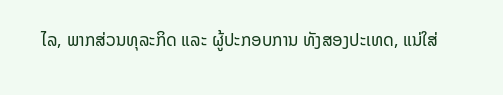ໄລ, ພາກສ່ວນທຸລະກິດ ແລະ ຜູ້ປະກອບການ ທັງສອງປະເທດ, ແນ່ໃສ່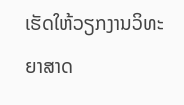ເຮັດໃຫ້ວຽກງານວິທະຍາສາດ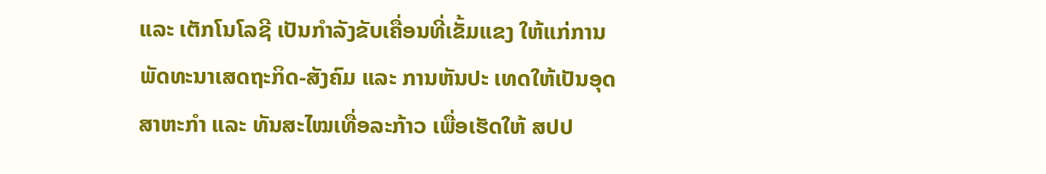ແລະ ເຕັກໂນໂລຊີ ເປັນກຳລັງຂັບເຄື່ອນທີ່ເຂັ້ມແຂງ ໃຫ້ແກ່ການພັດທະນາເສດຖະກິດ-ສັງຄົມ ແລະ ການຫັນປະ ເທດໃຫ້ເປັນອຸດສາຫະກຳ ແລະ ທັນສະໄໝເທື່ອລະກ້າວ ເພື່ອເຮັດໃຫ້ ສປປ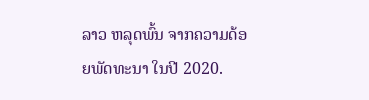ລາວ ຫລຸດພົ້ນ ຈາກຄວາມດ້ອຍພັດທະນາ ໃນປີ 2020.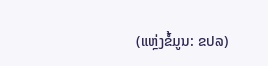(ແຫຼ່ງຂໍ້ມູນ: ຂປລ)